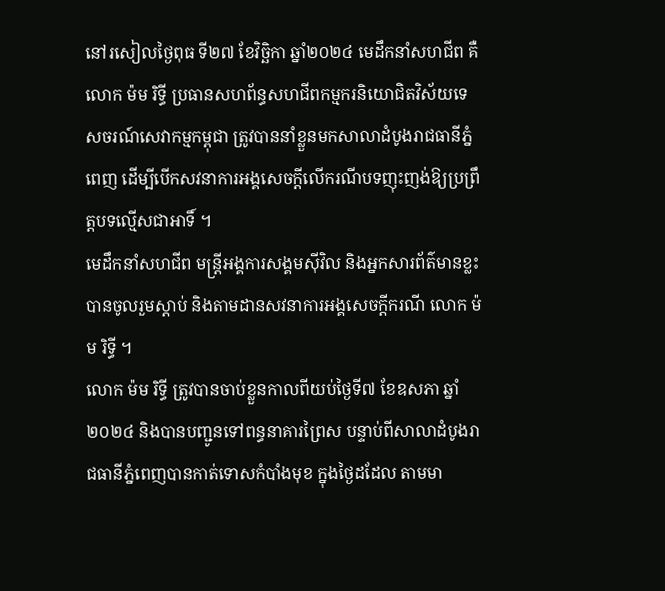នៅរសៀលថ្ងៃពុធ ទី២៧ ខែវិច្ឆិកា ឆ្នាំ២០២៤ មេដឹកនាំសហជីព គឺ លោក ម៉ម រិទ្ធី ប្រធានសហព័ន្ធសហជីពកម្មករនិយោជិតវិស័យទេសចរណ៍សេវាកម្មកម្ពុជា ត្រូវបាននាំខ្លួនមកសាលាដំបូងរាជធានីភ្នំពេញ ដើម្បីបើកសវនាការអង្គសេចក្ដីលើករណីបទញុះញង់ឱ្យប្រព្រឹត្តបទល្មើសជាអាទិ៍ ។
មេដឹកនាំសហជីព មន្ត្រីអង្គការសង្គមស៊ីវិល និងអ្នកសារព័ត៌មានខ្លះ បានចូលរួមស្ដាប់ និងតាមដានសវនាការអង្គសេចក្ដីករណី លោក ម៉ម រិទ្ធី ។
លោក ម៉ម រិទ្ធី ត្រូវបានចាប់ខ្លួនកាលពីយប់ថ្ងៃទី៧ ខែឧសភា ឆ្នាំ២០២៤ និងបានបញ្ជូនទៅពន្ធនាគារព្រៃស បន្ទាប់ពីសាលាដំបូងរាជធានីភ្នំពេញបានកាត់ទោសកំបាំងមុខ ក្នុងថ្ងៃដដែល តាមមា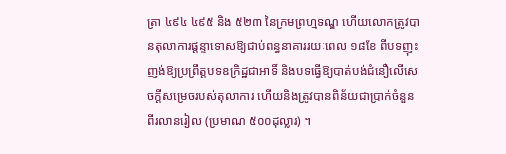ត្រា ៤៩៤ ៤៩៥ និង ៥២៣ នៃក្រមព្រហ្មទណ្ឌ ហើយលោកត្រូវបានតុលាការផ្ដន្ទាទោសឱ្យជាប់ពន្ធនាគាររយៈពេល ១៨ខែ ពីបទញុះញង់ឱ្យប្រព្រឹត្តបទឧក្រិដ្ឋជាអាទិ៍ និងបទធ្វើឱ្យបាត់បង់ជំនឿលើសេចក្តីសម្រេចរបស់តុលាការ ហើយនិងត្រូវបានពិន័យជាប្រាក់ចំនួន ពីរលានរៀល (ប្រមាណ ៥០០ដុល្លារ) ។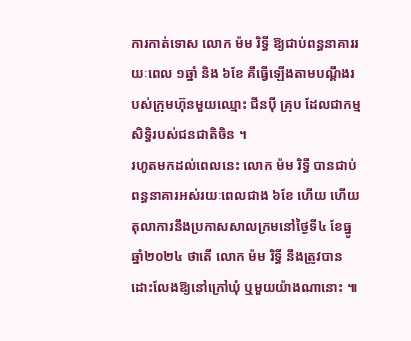ការកាត់ទោស លោក ម៉ម រិទ្ធី ឱ្យជាប់ពន្ធនាគាររយៈពេល ១ឆ្នាំ និង ៦ខែ គឹធ្វើឡើងតាមបណ្តឹងរបស់ក្រុមហ៊ុនមួយឈ្មោះ ជីនប៉ី គ្រុប ដែលជាកម្មសិទ្ធិរបស់ជនជាតិចិន ។
រហូតមកដល់ពេលនេះ លោក ម៉ម រិទ្ធី បានជាប់ពន្ធនាគារអស់រយៈពេលជាង ៦ខែ ហើយ ហើយតុលាការនឹងប្រកាសសាលក្រមនៅថ្ងៃទី៤ ខែធ្នូ ឆ្នាំ២០២៤ ថាតើ លោក ម៉ម រិទ្ធី នឹងត្រូវបានដោះលែងឱ្យនៅក្រៅឃុំ ឬមួយយ៉ាងណានោះ ៕